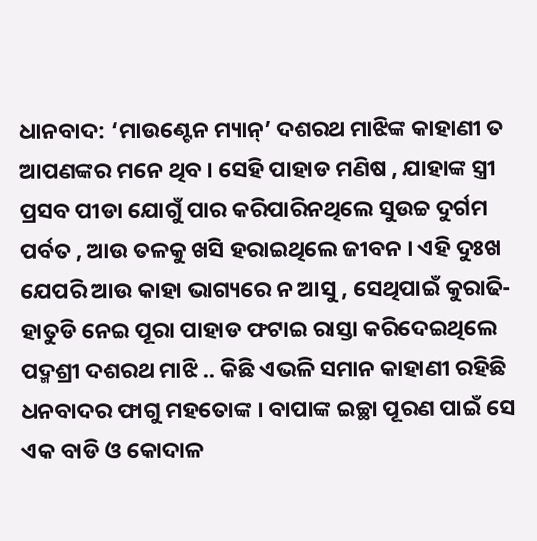ଧାନବାଦ: ‘ମାଉଣ୍ଟେନ ମ୍ୟାନ୍’ ଦଶରଥ ମାଝିଙ୍କ କାହାଣୀ ତ ଆପଣଙ୍କର ମନେ ଥିବ । ସେହି ପାହାଡ ମଣିଷ , ଯାହାଙ୍କ ସ୍ତ୍ରୀ ପ୍ରସବ ପୀଡା ଯୋଗୁଁ ପାର କରିପାରିନଥିଲେ ସୁଉଚ୍ଚ ଦୁର୍ଗମ ପର୍ବତ , ଆଉ ତଳକୁ ଖସି ହରାଇଥିଲେ ଜୀବନ । ଏହି ଦୁଃଖ ଯେପରି ଆଉ କାହା ଭାଗ୍ୟରେ ନ ଆସୁ , ସେଥିପାଇଁ କୁରାଢି-ହାତୁଡି ନେଇ ପୂରା ପାହାଡ ଫଟାଇ ରାସ୍ତା କରିଦେଇଥିଲେ ପଦ୍ମଶ୍ରୀ ଦଶରଥ ମାଝି .. କିଛି ଏଭଳି ସମାନ କାହାଣୀ ରହିଛି ଧନବାଦର ଫାଗୁ ମହତୋଙ୍କ । ବାପାଙ୍କ ଇଚ୍ଛା ପୂରଣ ପାଇଁ ସେ ଏକ ବାଡି ଓ କୋଦାଳ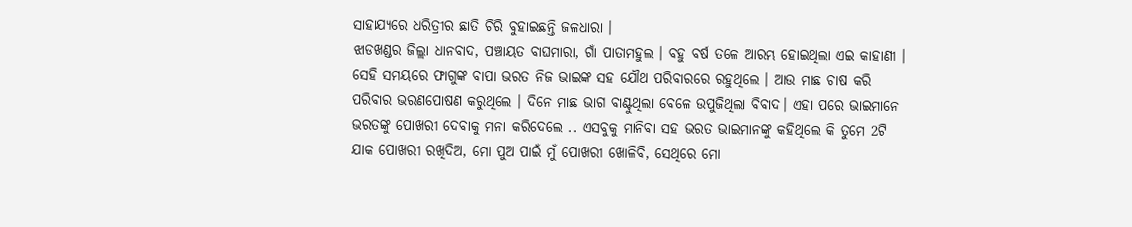ସାହାଯ୍ୟରେ ଧରିତ୍ରୀର ଛାତି ଚିରି ବୁହାଇଛନ୍ତି ଜଳଧାରା ।
ଝାଡଖଣ୍ଡର ଜିଲ୍ଲା ଧାନବାଦ, ପଞ୍ଚାୟତ ବାଘମାରା, ଗାଁ ପାତାମହୁଲ । ବହୁ ବର୍ଷ ତଳେ ଆରମ୍ଭ ହୋଇଥିଲା ଏଇ କାହାଣୀ । ସେହି ସମୟରେ ଫାଗୁଙ୍କ ବାପା ଭରତ ନିଜ ଭାଇଙ୍କ ସହ ଯୌଥ ପରିବାରରେ ରହୁଥିଲେ । ଆଉ ମାଛ ଚାଷ କରି ପରିବାର ଭରଣପୋଷଣ କରୁଥିଲେ । ଦିନେ ମାଛ ଭାଗ ବାଣ୍ଟୁଥିଲା ବେଳେ ଉପୁଜିଥିଲା ବିବାଦ। ଏହା ପରେ ଭାଇମାନେ ଭରତଙ୍କୁ ପୋଖରୀ ଦେବାକୁ ମନା କରିଦେଲେ .. ଏସବୁକୁ ମାନିବା ସହ ଭରତ ଭାଇମାନଙ୍କୁ କହିଥିଲେ କି ତୁମେ 2ଟି ଯାକ ପୋଖରୀ ରଖିଦିଅ, ମୋ ପୁଅ ପାଇଁ ମୁଁ ପୋଖରୀ ଖୋଳିବି, ସେଥିରେ ମୋ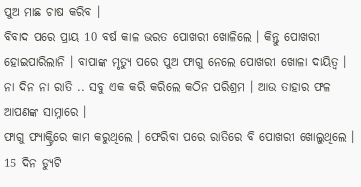ପୁଅ ମାଛ ଚାଷ କରିବ ।
ବିବାଦ ପରେ ପ୍ରାୟ 10 ବର୍ଷ କାଳ ଭରତ ପୋଖରୀ ଖୋଳିଲେ । କିନ୍ତୁ ପୋଖରୀ ହୋଇପାରିଲାନି । ବାପାଙ୍କ ମୃତ୍ୟୁ ପରେ ପୁଅ ଫାଗୁ ନେଲେ ପୋଖରୀ ଖୋଳା ଦାୟିତ୍ବ । ନା ଦିନ ନା ରାତି .. ସବୁ ଏକ କରି କରିଲେ କଠିନ ପରିଶ୍ରମ । ଆଉ ତାହାର ଫଳ ଆପଣଙ୍କ ସାମ୍ନାରେ ।
ଫାଗୁ ଫ୍ୟାକ୍ଟ୍ରିରେ କାମ କରୁଥିଲେ । ଫେରିବା ପରେ ରାତିରେ ବି ପୋଖରୀ ଖୋଲୁଥିଲେ । 15 ଦିନ ଡ୍ୟୁଟି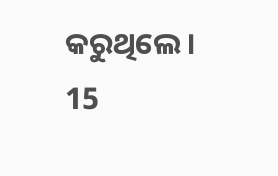କରୁଥିଲେ । 15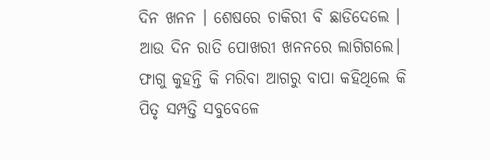ଦିନ ଖନନ । ଶେଷରେ ଚାକିରୀ ବି ଛାଡିଦେଲେ । ଆଉ ଦିନ ରାତି ପୋଖରୀ ଖନନରେ ଲାଗିଗଲେ। ଫାଗୁ କୁହନ୍ତି କି ମରିବା ଆଗରୁ ବାପା କହିଥିଲେ କି ପିତୃ ସମ୍ପତ୍ତି ସବୁବେଳେ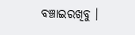ବଞ୍ଚାଇରଖିବୁ ।